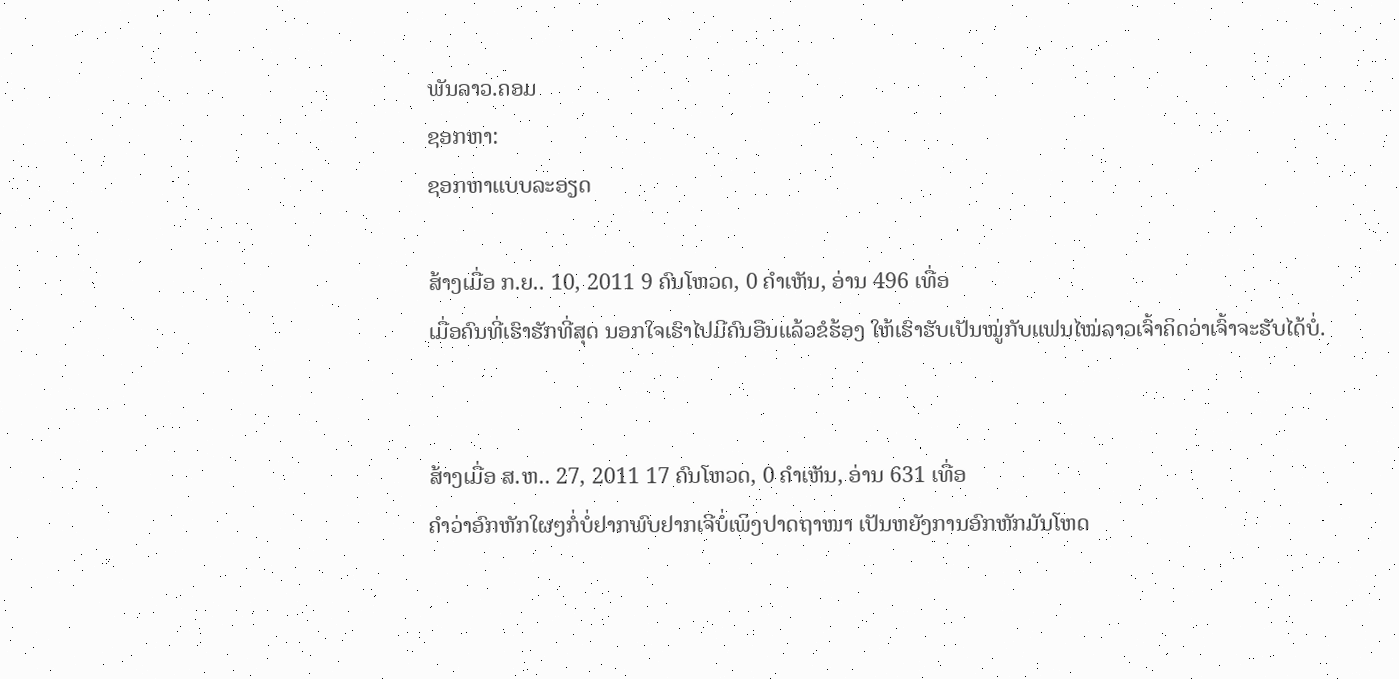ພັນລາວ.ຄອມ
ຊອກຫາ:
ຊອກຫາແບບລະອຽດ

ສ້າງເມື່ອ ກ.ຍ.. 10, 2011 9 ຄົນໂຫວດ, 0 ຄຳເຫັນ, ອ່ານ 496 ເທື່ອ
ເມື່ອຄົນທີ່ເຮົາຮັກທີ່ສຸດ ນອກໃຈເຮົາໄປມີຄົນອືນແລ້ວຂໍຮ້ອງ ໃຫ້ເຮົາຮັບເປັນໝູ່ກັບແຟນໄໝ່ລາວເຈົ້າຄິດວ່າເຈົ້າຈະຮັບໄດ້ບໍ່.


ສ້າງເມື່ອ ສ.ຫ.. 27, 2011 17 ຄົນໂຫວດ, 0 ຄຳເຫັນ, ອ່ານ 631 ເທື່ອ
ຄຳວ່າອົກຫັກໃຜໆກໍ່ບໍ່ຢາກພົບຢາກເຈີບໍ່ເພິງປາດຖາໜາ ເປັນຫຍັງການອົກຫັກມັນໂຫດ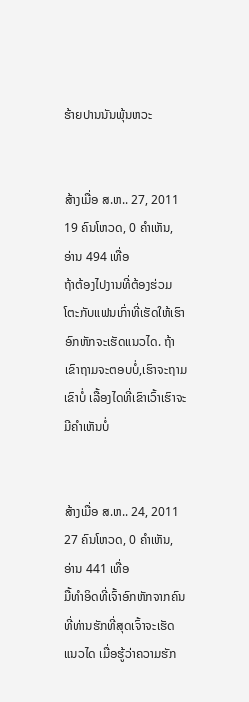ຮ້າຍປານນັນພຸ້ນຫວະ


ສ້າງເມື່ອ ສ.ຫ.. 27, 2011 19 ຄົນໂຫວດ, 0 ຄຳເຫັນ, ອ່ານ 494 ເທື່ອ
ຖ້າຕ້ອງໄປງານທີ່ຕ້ອງຮ່ວມໂຕະກັບແຟນເກົ່າທີ່ເຮັດໃຫ້ເຮົາອົກຫັກຈະເຮັດແນວໄດ. ຖ້າເຂົາຖາມຈະຕອບບໍ່,ເຮົາຈະຖາມເຂົາບໍ່ ເລື້ອງໄດທີ່ເຂົາເວົ້າເຮົາຈະມີຄຳເຫັນບໍ່


ສ້າງເມື່ອ ສ.ຫ.. 24, 2011 27 ຄົນໂຫວດ, 0 ຄຳເຫັນ, ອ່ານ 441 ເທື່ອ
ມື້ທຳອິດທີ່ເຈົ້າອົກຫັກຈາກຄົນທີ່ທ່ານຮັກທີ່ສຸດເຈົ້າຈະເຮັດແນວໄດ ເມື່ອຮູ້ວ່າຄວາມຮັກ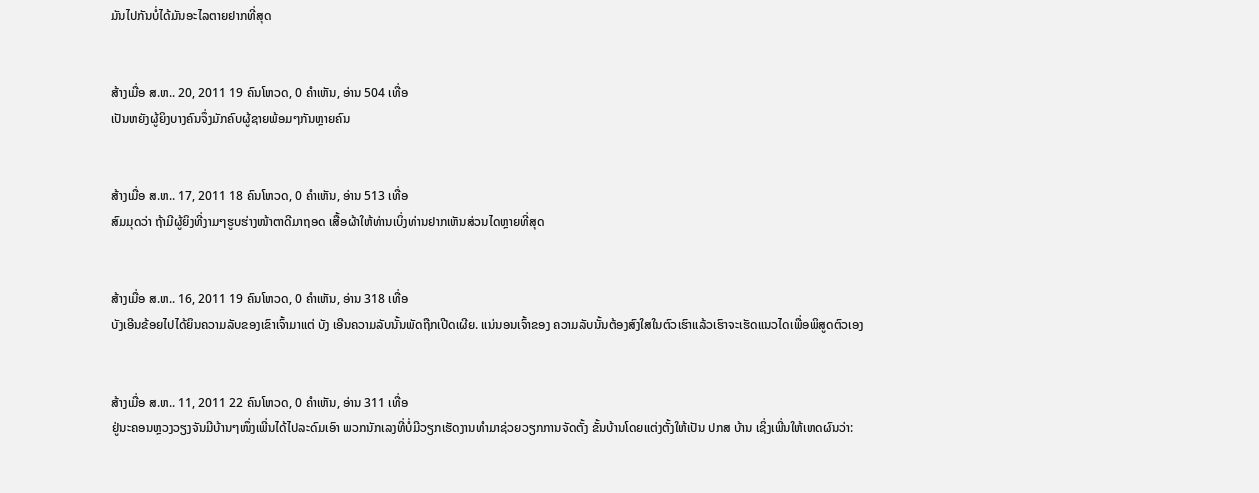ມັນໄປກັນບໍ່ໄດ້ມັນອະໄລຕາຍຢາກທີ່ສຸດ


ສ້າງເມື່ອ ສ.ຫ.. 20, 2011 19 ຄົນໂຫວດ, 0 ຄຳເຫັນ, ອ່ານ 504 ເທື່ອ
ເປັນຫຍັງຜູ້ຍິງບາງຄົນຈຶ່ງມັກຄົບຜູ້ຊາຍພ້ອມໆກັນຫຼາຍຄົນ


ສ້າງເມື່ອ ສ.ຫ.. 17, 2011 18 ຄົນໂຫວດ, 0 ຄຳເຫັນ, ອ່ານ 513 ເທື່ອ
ສົມມຸດວ່າ ຖ້າມີຜູ້ຍິງທີ່ງາມໆຮູບຮ່າງໜ້າຕາດີມາຖອດ ເສື້ອຜ້າໃຫ້ທ່ານເບິ່ງທ່ານຢາກເຫັນສ່ວນໄດຫຼາຍທີ່ສຸດ


ສ້າງເມື່ອ ສ.ຫ.. 16, 2011 19 ຄົນໂຫວດ, 0 ຄຳເຫັນ, ອ່ານ 318 ເທື່ອ
ບັງເອີນຂ້ອຍໄປໄດ້ຍິນຄວາມລັບຂອງເຂົາເຈົ້າມາແຕ່ ບັງ ເອີນຄວາມລັບນັ້ນພັດຖືກເປີດເຜີຍ. ແນ່ນອນເຈົ້າຂອງ ຄວາມລັບນັ້ນຕ້ອງສົງໃສໃນຕົວເຮົາແລ້ວເຮົາຈະເຮັດແນວໄດເພື່ອພິສູດຕົວເອງ


ສ້າງເມື່ອ ສ.ຫ.. 11, 2011 22 ຄົນໂຫວດ, 0 ຄຳເຫັນ, ອ່ານ 311 ເທື່ອ
ຢູ່ນະຄອນຫຼວງວຽງຈັນມີບ້ານໆໜຶ່ງເພີ່ນໄດ້ໄປລະດົມເອົາ ພວກນັກເລງທີ່ບໍ່ມີວຽກເຮັດງານທຳມາຊ່ວຍວຽກການຈັດຕັ້ງ ຂັ້ນບ້ານໂດຍແຕ່ງຕັ້ງໃຫ້ເປັນ ປກສ ບ້ານ ເຊິ່ງເພີ່ນໃຫ້ເຫດຜົນວ່າ: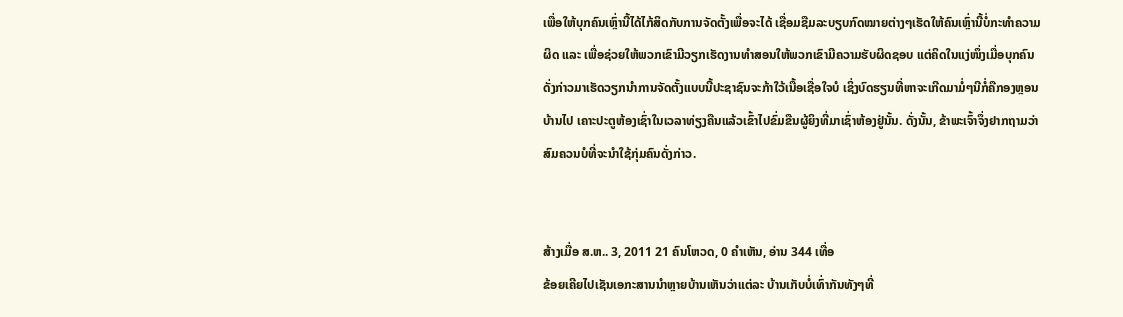ເພື່ອໃຫ້ບຸກຄົນເຫຼົ່ານີ້ໄດ້ໄກ້ສິດກັບການຈັດຕັ້ງເພື່ອຈະໄດ້ ເຊື່ອມຊືມລະບຽບກົດໝາຍຕ່າງໆເຮັດໃຫ້ຄົນເຫຼົ່ານີ້ບໍ່ກະທຳຄວາມຜິດ ແລະ ເພື່ອຊ່ວຍໃຫ້ພວກເຂົາມີວຽກເຮັດງານທຳສອນໃຫ້ພວກເຂົາມີຄວາມຮັບຜິດຊອບ ແຕ່ຄິດໃນແງ່ໜຶ່ງເມື່ອບຸກຄົນດັ່ງກ່າວມາເຮັດວຽກນຳການຈັດຕັ້ງແບບນີ້ປະຊາຊົນຈະກ້າໃວ້ເນື້ອເຊື່ອໃຈບໍ ເຊິ່ງບົດຮຽນທີ່ຫາຈະເກີດມາມໍ່ໆນີກໍ່ຄືກອງຫຼອນບ້ານໄປ ເຄາະປະຕູຫ້ອງເຊົ່າໃນເວລາທ່ຽງຄືນແລ້ວເຂົ້າໄປຂົ່ມຂືນຜູ້ຍິງທີ່ມາເຊົ່າຫ້ອງຢູ່ນັ້ນ. ດັ່ງນັ້ນ, ຂ້າພະເຈົ້າຈຶ່ງຢາກຖາມວ່າສົມຄວນບໍທີ່ຈະນຳໃຊ້ກຸ່ມຄົນດັ່ງກ່າວ.


ສ້າງເມື່ອ ສ.ຫ.. 3, 2011 21 ຄົນໂຫວດ, 0 ຄຳເຫັນ, ອ່ານ 344 ເທື່ອ
ຂ້ອຍເຄີຍໄປເຊັນເອກະສານນຳຫຼາຍບ້ານເຫັນວ່າແຕ່ລະ ບ້ານເກັບບໍ່ເທົ່າກັນທັງໆທີ່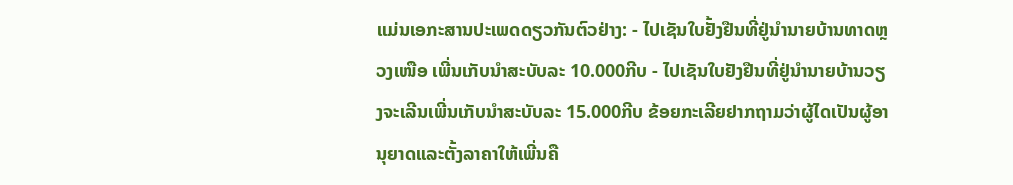ແມ່ນເອກະສານປະເພດດຽວກັນຕົວຢ່າງ: - ໄປເຊັນໃບຢັ້ງຢືນທີ່ຢູ່ນຳນາຍບ້ານທາດຫຼວງເໜືອ ເພີ່ນເກັບນຳສະບັບລະ 10.000ກີບ - ໄປເຊັນໃບຢັງຢືນທີ່ຢູ່ນຳນາຍບ້ານວຽງຈະເລີນເພີ່ນເກັບນຳສະບັບລະ 15.000ກີບ ຂ້ອຍກະເລີຍຢາກຖາມວ່າຜູ້ໄດເປັນຜູ້ອານຸຍາດແລະຕັ້ງລາຄາໃຫ້ເພີ່ນຄື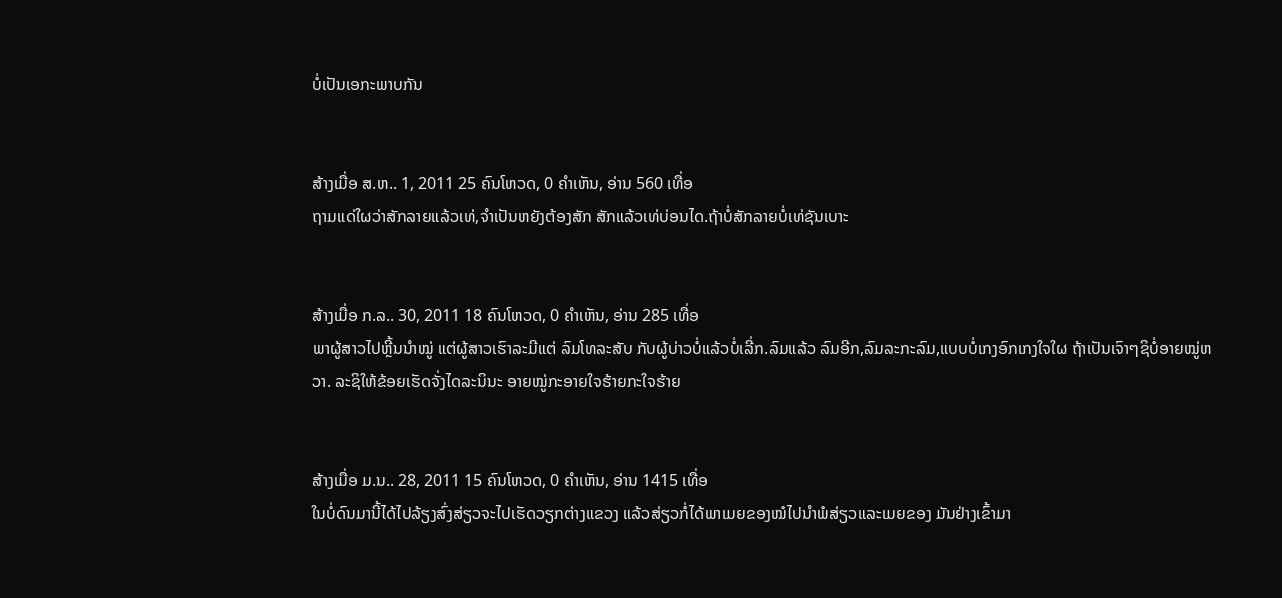ບໍ່ເປັນເອກະພາບກັນ


ສ້າງເມື່ອ ສ.ຫ.. 1, 2011 25 ຄົນໂຫວດ, 0 ຄຳເຫັນ, ອ່ານ 560 ເທື່ອ
ຖາມແດ່ໃຜວ່າສັກລາຍແລ້ວເທ່,ຈຳເປັນຫຍັງຕ້ອງສັກ ສັກແລ້ວເທ່ບ່ອນໄດ.ຖ້າບໍ່ສັກລາຍບໍ່ເທ່ຊັນເບາະ


ສ້າງເມື່ອ ກ.ລ.. 30, 2011 18 ຄົນໂຫວດ, 0 ຄຳເຫັນ, ອ່ານ 285 ເທື່ອ
ພາຜູ້ສາວໄປຫຼີ້ນນຳໝູ່ ແຕ່ຜູ້ສາວເຮົາລະມີແຕ່ ລົມໂທລະສັບ ກັບຜູ້ບ່າວບໍ່ແລ້ວບໍ່ເລີ່ກ.ລົມແລ້ວ ລົມອີກ,ລົມລະກະລົມ,ແບບບໍ່ເກງອົກເກງໃຈໃຜ ຖ້າເປັນເຈົາໆຊິບໍ່ອາຍໝູ່ຫວາ. ລະຊິໃຫ້ຂ້ອຍເຮັດຈັ່ງໄດລະນິນະ ອາຍໝູ່ກະອາຍໃຈຮ້າຍກະໃຈຮ້າຍ


ສ້າງເມື່ອ ມ.ນ.. 28, 2011 15 ຄົນໂຫວດ, 0 ຄຳເຫັນ, ອ່ານ 1415 ເທື່ອ
ໃນບໍ່ດົນມານີ້ໄດ້ໄປລ້ຽງສົ່ງສ່ຽວຈະໄປເຮັດວຽກຕ່າງແຂວງ ແລ້ວສ່ຽວກໍ່ໄດ້ພາເມຍຂອງໝໍໄປນຳພໍສ່ຽວແລະເມຍຂອງ ມັນຢ່າງເຂົ້າມາ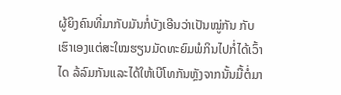ຜູ້ຍິງຄົນທີ່ມາກັບມັນກໍ່ບັງເອີນວ່າເປັນໝູ່ກັນ ກັບເຮົາເອງແຕ່ສະໃໝຮຽນມັດທະຍົມພໍກິນໄປກໍ່ໄດ້ເວົ້າໄດ ລ້ລົມກັນແລະໄດ້ໃຫ້ເບີໂທກັນຫຼັງຈາກນັ້ນມື້ຕໍ່ມາ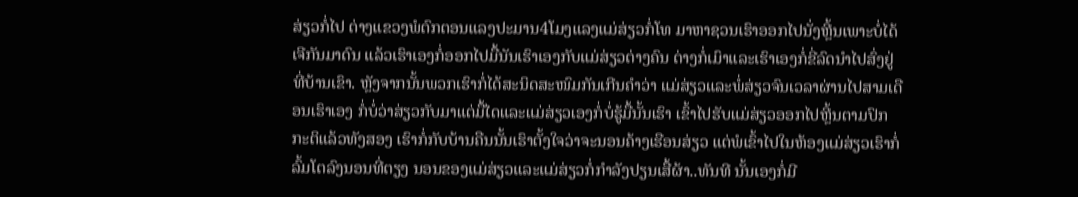ສ່ຽວກໍ່ໄປ ຕ່າງແຂວງພໍຕົກຕອນແລງປະມານ4ໂມງແລງແມ່ສ່ຽວກໍ່ໂທ ມາຫາຊວນເຮົາອອກໄປນັ່ງຫຼີ້ນເພາະບໍ່ໄດ້ເຈີກັນມາດົນ ແລ້ວເຮົາເອງກໍ່ອອກໄປມື້ນັນເຮົາເອງກັບແມ່ສ່ຽວຕ່າງຄົນ ຕ່າງກໍ່ເມົາແລະເຮົາເອງກໍ່ຂີ່ລົດນຳໄປສົ່ງຢູ່ທີ່ບ້ານເຂົາ. ຫຼັງຈາກນັ້ນພວກເຮົາກໍ່ໄດ້ສະນິດສະໜົມກັນເກີນຄຳວ່າ ແມ່ສ່ຽວແລະພໍ່ສ່ຽວຈົນເວລາຜ່ານໄປສາມເດືອນເຮົາເອງ ກໍ່ບໍ່ວ່າສ່ຽວກັບມາແຕ່ມື້ໄດແລະແມ່ສ່ຽວເອງກໍ່ບໍ່ຮູ້ມື້ນັ້ນເຮົາ ເຂົ້າໄປຮັບແມ່ສ່ຽວອອກໄປຫຼີ້ນຕາມປົກກະຕິແລ້ວທັງສອງ ເຮົາກໍ່ກັບບ້ານຄືນນັ້ນເຮົາຕັ້ງໃຈວ່າຈະນອນຄ້າງເຮືອນສ່ຽວ ແຕ່ພໍເຂົ້າໄປໃນຫ້ອງແມ່ສ່ຽວເຮົາກໍ່ລົ້ມໂຕລົງນອນທີ່ຕຽງ ນອນຂອງແມ່ສ່ຽວແລະແມ່ສ່ຽວກໍ່ກຳລັງປຽນເສື້ຜ້າ..ທັນທີ ນັ້ນເອງກໍ່ມີ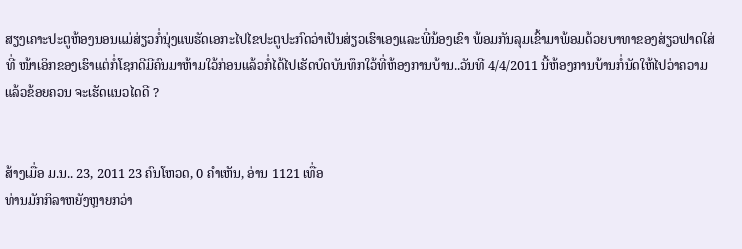ສຽງເຄາະປະຕູຫ້ອງນອນແມ່ສ່ຽວກໍ່ນຸ່ງແພຮັດເອກະໄປໄຂປະຕູປະກົດວ່າເປັນສ່ຽວເຮົາເອງແລະພີ່ນ້ອງເຂົາ ພ້ອມກັນລຸມເຂົ້າມາພ້ອມດ້ວຍບາທາຂອງສ່ຽວຟາດໃສ່ທີ່ ໜ້າເອິກຂອງເຮົາແຕ່ກໍ່ໂຊກດີມີຄົນມາຫ້າມໃວ້ກ່ອນແລ້ວກໍ່ໄດ້ໄປເຮັດບົດບັນທຶກໃວ້ທີ່ຫ້ອງການບ້ານ..ວັນທີ 4/4/2011 ນີ້ຫ້ອງການບ້ານກໍ່ນັດໃຫ້ໄປວ່າຄວາມ ແລ້ວຂ້ອຍຄວນ ຈະເຮັດແນວໄດດີ ?


ສ້າງເມື່ອ ມ.ນ.. 23, 2011 23 ຄົນໂຫວດ, 0 ຄຳເຫັນ, ອ່ານ 1121 ເທື່ອ
ທ່ານມັກກິລາຫຍັງຫຼາຍກວ່າ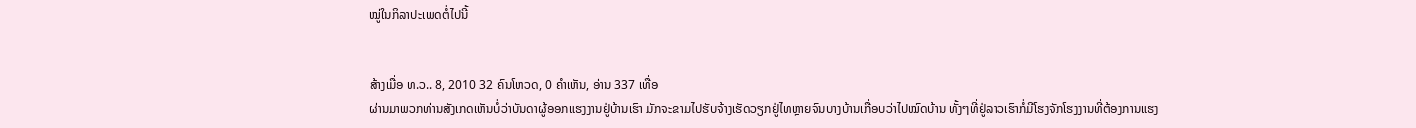ໝູ່ໃນກິລາປະເພດຕໍ່ໄປນີ້


ສ້າງເມື່ອ ທ.ວ.. 8, 2010 32 ຄົນໂຫວດ, 0 ຄຳເຫັນ, ອ່ານ 337 ເທື່ອ
ຜ່ານມາພວກທ່ານສັງເກດເຫັນບໍ່ວ່າບັນດາຜູ້ອອກແຮງງານຢູ່ບ້ານເຮົາ ມັກຈະຂາມໄປຮັບຈ້າງເຮັດວຽກຢູ່ໄທຫຼາຍຈົນບາງບ້ານເກື່ອບວ່າໄປໝົດບ້ານ ທັ້ງໆທີ່ຢູ່ລາວເຮົາກໍ່ມີໂຮງຈັກໂຮງງານທີ່ຕ້ອງການແຮງ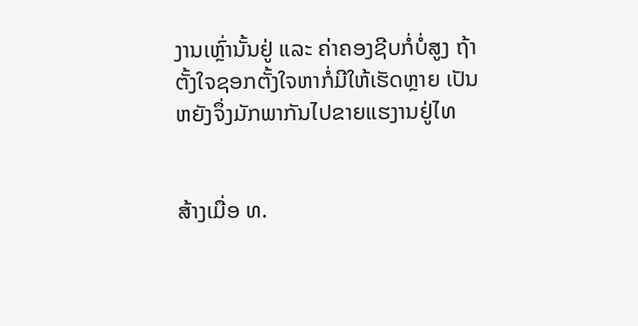ງານເຫຼົ່ານັ້ນຢູ່ ແລະ ຄ່າຄອງຊີບກໍ່ບໍ່ສູງ ຖ້າຕັ້ງໃຈຊອກຕັ້ງໃຈຫາກໍ່ມີໃຫ້ເຮັດຫຼາຍ ເປັນຫຍັງຈຶ່ງມັກພາກັນໄປຂາຍແຮງານຢູ່ໄທ


ສ້າງເມື່ອ ທ.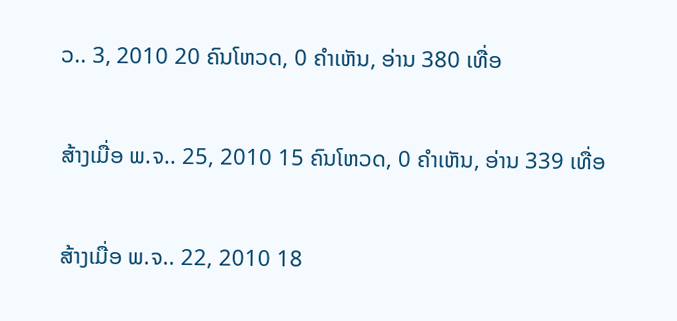ວ.. 3, 2010 20 ຄົນໂຫວດ, 0 ຄຳເຫັນ, ອ່ານ 380 ເທື່ອ


ສ້າງເມື່ອ ພ.ຈ.. 25, 2010 15 ຄົນໂຫວດ, 0 ຄຳເຫັນ, ອ່ານ 339 ເທື່ອ


ສ້າງເມື່ອ ພ.ຈ.. 22, 2010 18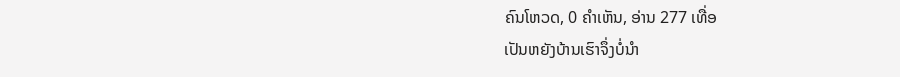ຄົນໂຫວດ, 0 ຄຳເຫັນ, ອ່ານ 277 ເທື່ອ
ເປັນຫຍັງບ້ານເຮົາຈຶ່ງບໍ່ນຳ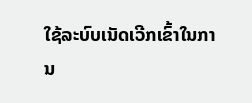ໃຊ້ລະບົບເນັດເວີກເຂົ້າໃນການ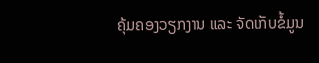ຄຸ້ມຄອງວຽກງານ ແລະ ຈັດເກັບຂໍ້ມູນ